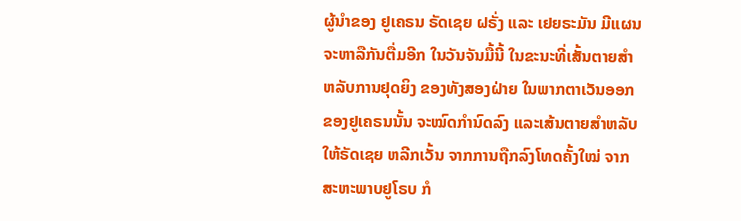ຜູ້ນຳຂອງ ຢູເຄຣນ ຣັດເຊຍ ຝຣັ່ງ ແລະ ເຢຍຣະມັນ ມີແຜນ
ຈະຫາລືກັນຕື່ມອີກ ໃນວັນຈັນມື້ນີ້ ໃນຂະນະທີ່ເສັ້ນຕາຍສຳ
ຫລັບການຢຸດຍິງ ຂອງທັງສອງຝ່າຍ ໃນພາກຕາເວັນອອກ
ຂອງຢູເຄຣນນັ້ນ ຈະໝົດກຳນົດລົງ ແລະເສ້ນຕາຍສຳຫລັບ
ໃຫ້ຣັດເຊຍ ຫລີກເວັ້ນ ຈາກການຖືກລົງໂທດຄັ້ງໃໝ່ ຈາກ
ສະຫະພາບຢູໂຣບ ກໍ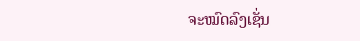ຈະໝົດລົງເຊັ່ນ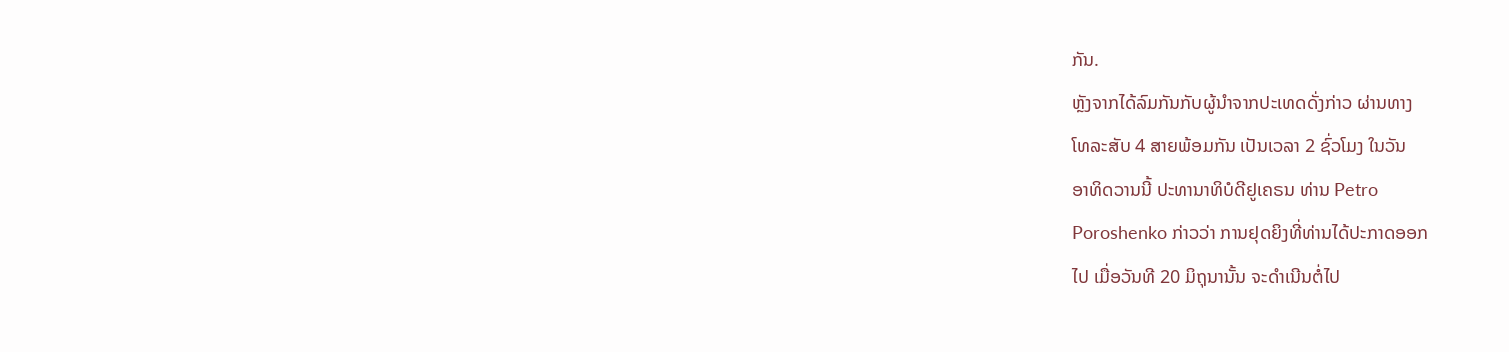ກັນ.
ຫຼັງຈາກໄດ້ລົມກັນກັບຜູ້ນຳຈາກປະເທດດັ່ງກ່າວ ຜ່ານທາງ
ໂທລະສັບ 4 ສາຍພ້ອມກັນ ເປັນເວລາ 2 ຊົ່ວໂມງ ໃນວັນ
ອາທິດວານນີ້ ປະທານາທິບໍດີຢູເຄຣນ ທ່ານ Petro
Poroshenko ກ່າວວ່າ ການຢຸດຍິງທີ່ທ່ານໄດ້ປະກາດອອກ
ໄປ ເມື່ອວັນທີ 20 ມິຖຸນານັ້ນ ຈະດຳເນີນຕໍ່ໄປ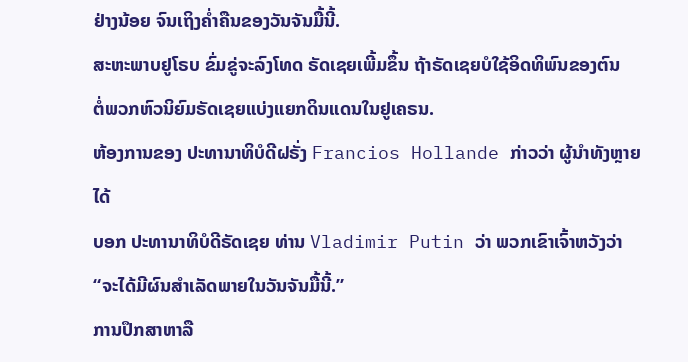ຢ່າງນ້ອຍ ຈົນເຖິງຄ່ຳຄືນຂອງວັນຈັນມື້ນີ້.
ສະຫະພາບຢູໂຣບ ຂົ່ມຂູ່ຈະລົງໂທດ ຣັດເຊຍເພີ້ມຂຶ້ນ ຖ້າຣັດເຊຍບໍໃຊ້ອິດທິພົນຂອງຕົນ
ຕໍ່ພວກຫົວນິຍົມຣັດເຊຍແບ່ງແຍກດິນແດນໃນຢູເຄຣນ.
ຫ້ອງການຂອງ ປະທານາທິບໍດີຝຣັ່ງ Francios Hollande ກ່າວວ່າ ຜູ້ນຳທັງຫຼາຍໄດ້
ບອກ ປະທານາທິບໍດີຣັດເຊຍ ທ່ານ Vladimir Putin ວ່າ ພວກເຂົາເຈົ້າຫວັງວ່າ
“ຈະໄດ້ມີຜົນສຳເລັດພາຍໃນວັນຈັນມື້ນີ້.”
ການປຶກສາຫາລື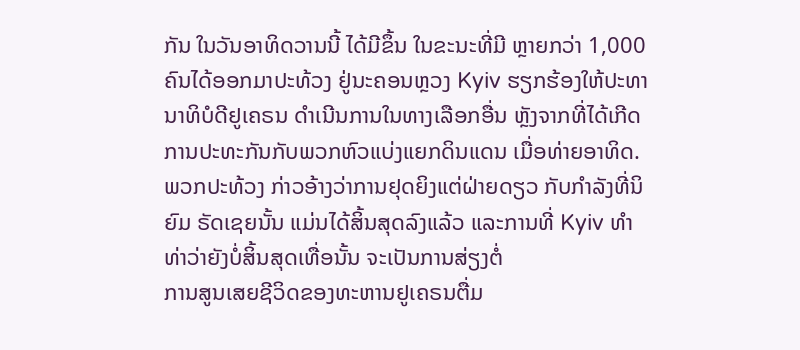ກັນ ໃນວັນອາທິດວານນີ້ ໄດ້ມີຂຶ້ນ ໃນຂະນະທີ່ມີ ຫຼາຍກວ່າ 1,000 ຄົນໄດ້ອອກມາປະທ້ວງ ຢູ່ນະຄອນຫຼວງ Kyiv ຮຽກຮ້ອງໃຫ້ປະທານາທິບໍດີຢູເຄຣນ ດຳເນີນການໃນທາງເລືອກອື່ນ ຫຼັງຈາກທີ່ໄດ້ເກີດການປະທະກັນກັບພວກຫົວແບ່ງແຍກດິນແດນ ເມື່ອທ່າຍອາທິດ.
ພວກປະທ້ວງ ກ່າວອ້າງວ່າການຢຸດຍິງແຕ່ຝ່າຍດຽວ ກັບກຳລັງທີ່ນິຍົມ ຣັດເຊຍນັ້ນ ແມ່ນໄດ້ສິ້ນສຸດລົງແລ້ວ ແລະການທີ່ Kyiv ທຳທ່າວ່າຍັງບໍ່ສິ້ນສຸດເທື່ອນັ້ນ ຈະເປັນການສ່ຽງຕໍ່
ການສູນເສຍຊີວິດຂອງທະຫານຢູເຄຣນຕື່ມ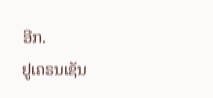ອີກ.
ຢູເຄຣນເຊັນ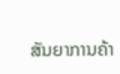ສັນຍາການຄ້າ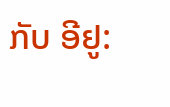ກັບ ອີຢູ: